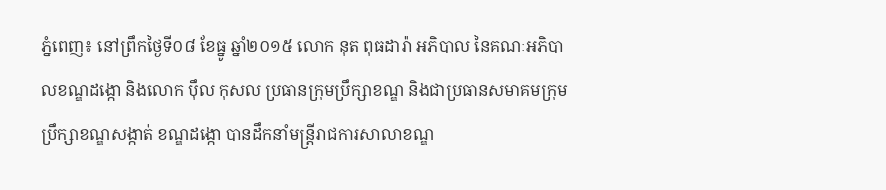ភ្នំពេញ៖ នៅព្រឹកថ្ងៃទី០៨ ខែធ្នូ ឆ្នាំ២០១៥ លោក នុត ពុធដារ៉ា អភិបាល នៃគណៈអភិបាលខណ្ឌដង្កោ និងលោក ប៉ឹល កុសល ប្រធានក្រុមប្រឹក្សាខណ្ឌ និងជាប្រធានសមាគមក្រុមប្រឹក្សាខណ្ឌសង្កាត់ ខណ្ឌដង្កោ បានដឹកនាំមន្ត្រីរាជការសាលាខណ្ឌ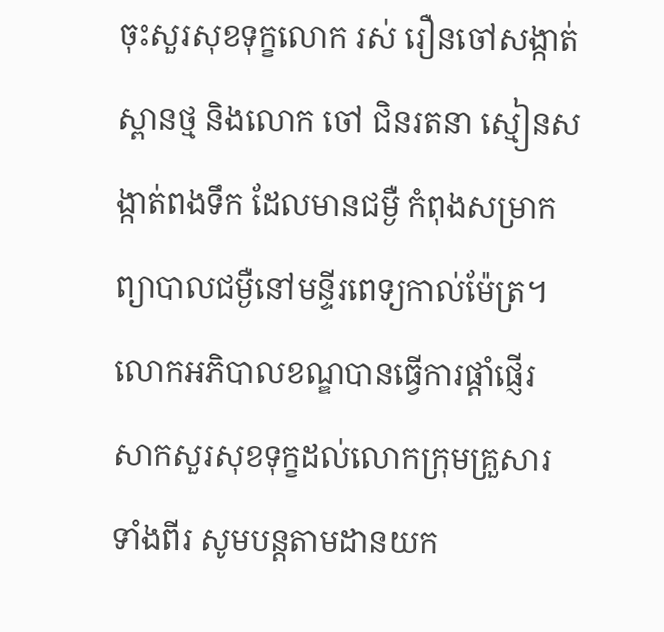ចុះសួរសុខទុក្ខលោក រស់ រឿនចៅសង្កាត់ស្ពានថ្ម និងលោក ចៅ ជិនរតនា ស្មៀនសង្កាត់ពងទឹក ដែលមានជម្ងឺ កំពុងសម្រាកព្យាបាលជម្ងឺនៅមន្ទីរពេទ្យកាល់ម៉ែត្រ។
លោកអភិបាលខណ្ឌបានធ្វើការផ្តាំផ្ញើរ សាកសួរសុខទុក្ខដល់លោកក្រុមគ្រួសារទាំងពីរ សូមបន្តតាមដានយក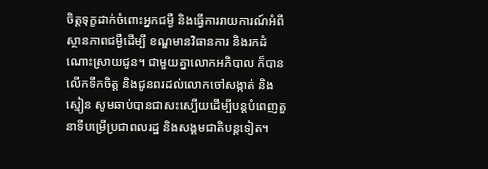ចិត្តទុក្ខដាក់ចំពោះអ្នកជម្ងឺ និងធ្វើការរាយការណ៍អំពីស្ថានភាពជម្ងឺដើម្បី ខណ្ឌមានវិធានការ និងរកដំណោះស្រាយជូន។ ជាមួយគ្នាលោកអភិបាល ក៏បានលើកទឹកចិត្ត និងជូនពរដល់លោកចៅសង្កាត់ និងស្មៀន សូមឆាប់បានជាសះស្បើយដើម្បីបន្តបំពេញតួនាទីបម្រើប្រជាពលរដ្ឋ និងសង្គមជាតិបន្តទៀត។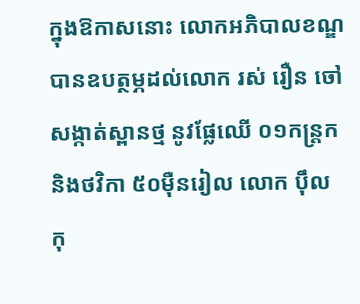ក្នុងឱកាសនោះ លោកអភិបាលខណ្ឌ បានឧបត្ថម្ភដល់លោក រស់ រឿន ចៅសង្កាត់ស្ពានថ្ម នូវផ្លែឈើ ០១កន្ត្រក និងថវិកា ៥០ម៉ឺនរៀល លោក ប៉ឹល កុ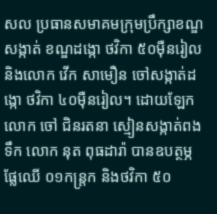សល ប្រធានសមាគមក្រុមប្រឹក្សាខណ្ឌ សង្កាត់ ខណ្ឌដង្កោ ថវិកា ៥០ម៉ឺនរៀល និងលោក វើក សាមឿន ចៅសង្កាត់ដង្កោ ថវិកា ៤០ម៉ឺនរៀល។ ដោយឡែក លោក ចៅ ជិនរតនា ស្មៀនសង្កាត់ពងទឹក លោក នុត ពុធដារ៉ា បានឧបត្ថម្ភផ្លែឈើ ០១កន្ត្រក និងថវិកា ៥០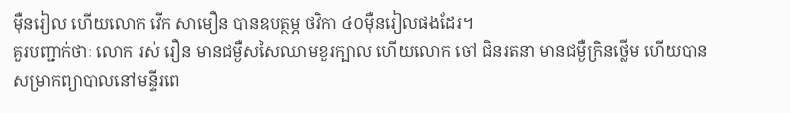ម៉ឺនរៀល ហើយលោក វើក សាមឿន បានឧបត្ថម្ភ ថវិកា ៤០ម៉ឺនរៀលផងដែរ។
គួរបញ្ជាក់ថាៈ លោក រស់ រឿន មានជម្ងឺសសៃឈាមខួរក្បាល ហើយលោក ចៅ ជិនរតនា មានជម្ងឺក្រិនថ្លើម ហើយបានសម្រាកព្យាបាលនៅមន្ទីរពេ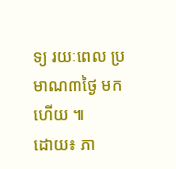ទ្យ រយៈពេល ប្រមាណ៣ថ្ងៃ មកហើយ ៕
ដោយ៖ ភា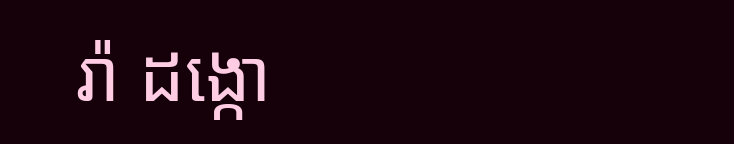រ៉ា ដង្កោ